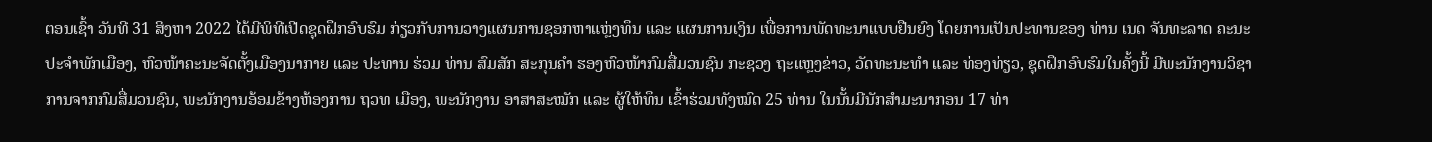ຕອນເຊົ້າ ວັນທີ 31 ສິງຫາ 2022 ໄດ້ມີພິທີເປີດຊຸດຝຶກອົບຮົມ ກ່ຽວກັບການວາງແຜນການຊອກຫາແຫຼ່ງທຶນ ແລະ ແຜນການເງິນ ເພື່ອການພັດທະນາແບບຢືນຍົງ ໂດຍການເປັນປະທານຂອງ ທ່ານ ເນດ ຈັນທະລາດ ຄະນະປະຈຳພັກເມືອງ, ຫົວໜ້າຄະນະຈັດຕັ້ງເມືອງນາກາຍ ແລະ ປະທານ ຮ່ວມ ທ່ານ ສົມສັກ ສະກຸນຄຳ ຮອງຫົວໜ້າກົມສື່ມວນຊົນ ກະຊວງ ຖະແຫຼງຂ່າວ, ວັດທະນະທຳ ແລະ ທ່ອງທ່ຽວ, ຊຸດຝຶກອົບຮົມໃນຄັ້ງນີ້ ມີພະນັກງານວິຊາການຈາກກົມສື່ມວນຊົນ, ພະນັກງານອ້ອມຂ້າງຫ້ອງການ ຖວທ ເມືອງ, ພະນັກງານ ອາສາສະໝັກ ແລະ ຜູ້ໃຫ້ທຶນ ເຂົ້າຮ່ວມທັງໝົດ 25 ທ່ານ ໃນນັ້ນມີນັກສໍາມະນາກອນ 17 ທ່າ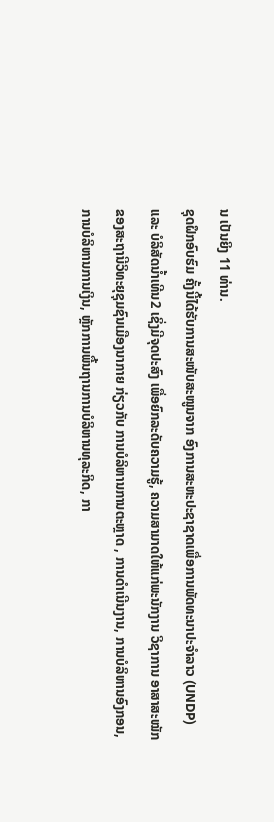ນ ເປັນຍິງ 11 ທ່ານ.
ຊຸດຝຶກອົບຮົມ ຄັ້ງນີ້ໄດ້ຮັບການສະໜັບສະໜູນຈາກ ອົງການສະຫະປະຊາຊາດເພື່ອການພັດທະນາປະຈຳລາວ (UNDP) ແລະ ບໍລິສັດນໍ້າເທີນ2 ເຊິ່ງມີຈຸດປະສົງ ເພື່ອຍົກລະດັບຄວາມຮູ້, ຄວາມສາມາດໃຫ້ແກ່ພະນັກງານ ວິຊາການ ອາສາສະໝັກ ຂອງສະຖານີວິທະຍຸຊຸມຊົນເມືອງນາກາຍ ກ່ຽວກັບ ການບໍລິຫານການຕະຫຼາດ , ການດຳເນີນງານ, ການບໍລິຫານອົງກອນ, ການບໍລິຫານການເງິນ, ຫຼັກການພື້ນຖານການບໍລິຫານທຸລະກິດ, ກາ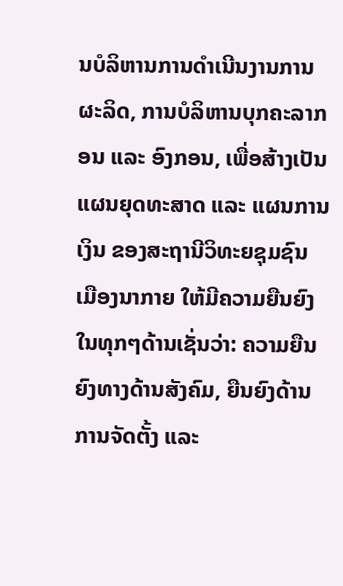ນບໍລິຫານການດຳເນີນງານການຜະລິດ, ການບໍລິຫານບຸກຄະລາກອນ ແລະ ອົງກອນ, ເພື່ອສ້າງເປັນແຜນຍຸດທະສາດ ແລະ ແຜນການເງິນ ຂອງສະຖານີວິທະຍຊຸມຊົນ ເມືອງນາກາຍ ໃຫ້ມີຄວາມຍືນຍົງໃນທຸກໆດ້ານເຊັ່ນວ່າ: ຄວາມຍືນຍົງທາງດ້ານສັງຄົມ, ຍືນຍົງດ້ານການຈັດຕັ້ງ ແລະ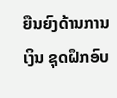ຍືນຍົງດ້ານການເງິນ ຊຸດຝຶກອົບ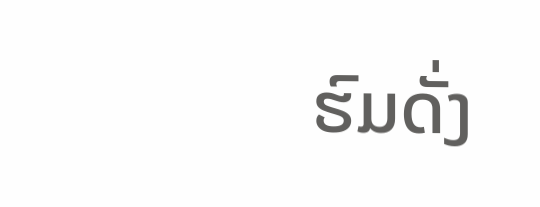ຮົມດັ່ງ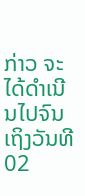ກ່າວ ຈະໄດ້ດຳເນີນໄປຈົນເຖິງວັນທີ 02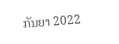ກັນຍາ 2022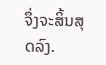ຈຶ່ງຈະສິ້ນສຸດລົງ.